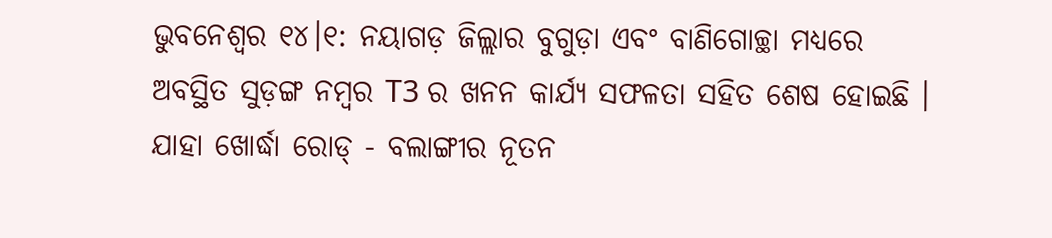ଭୁବନେଶ୍ବର ୧୪।୧: ନୟାଗଡ଼ ଜିଲ୍ଲାର ବୁଗୁଡ଼ା ଏବଂ ବାଣିଗୋଚ୍ଛା ମଧ୍ୟରେ ଅବସ୍ଥିତ ସୁଡ଼ଙ୍ଗ ନମ୍ବର T3 ର ଖନନ କାର୍ଯ୍ୟ ସଫଳତା ସହିତ ଶେଷ ହୋଇଛି । ଯାହା ଖୋର୍ଦ୍ଧା ରୋଡ୍ - ବଲାଙ୍ଗୀର ନୂତନ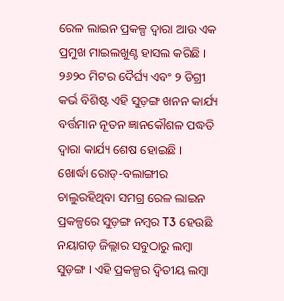ରେଳ ଲାଇନ ପ୍ରକଳ୍ପ ଦ୍ୱାରା ଆଉ ଏକ ପ୍ରମୁଖ ମାଇଲଖୁଣ୍ଟ ହାସଲ କରିଛି । ୨୬୨୦ ମିଟର ଦୈର୍ଘ୍ୟ ଏବଂ ୨ ଡିଗ୍ରୀ କର୍ଭ ବିଶିଷ୍ଟ ଏହି ସୁଡ଼ଙ୍ଗ ଖନନ କାର୍ଯ୍ୟ ବର୍ତ୍ତମାନ ନୂତନ ଜ୍ଞାନକୌଶଳ ପଦ୍ଧତି ଦ୍ୱାରା କାର୍ଯ୍ୟ ଶେଷ ହୋଇଛି ।
ଖୋର୍ଦ୍ଧା ରୋଡ୍-ବଲାଙ୍ଗୀର ଚାଲୁରହିଥିବା ସମଗ୍ର ରେଳ ଲାଇନ ପ୍ରକଳ୍ପରେ ସୁଡ଼ଙ୍ଗ ନମ୍ବର T3 ହେଉଛି ନୟାଗଡ଼ ଜିଲ୍ଲାର ସବୁଠାରୁ ଲମ୍ବା ସୁଡ଼ଙ୍ଗ । ଏହି ପ୍ରକଳ୍ପର ଦ୍ୱିତୀୟ ଲମ୍ବା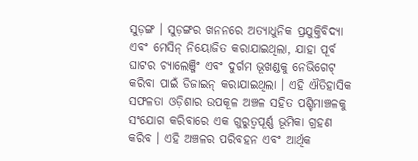ସୁଡ଼ଙ୍ଗ । ସୁଡ଼ଙ୍ଗର ଖନନରେ ଅତ୍ୟାଧୁନିକ ପ୍ରଯୁକ୍ତିବିଦ୍ୟା ଏବଂ ମେସିନ୍ ନିୟୋଜିତ କରାଯାଇଥିଲା, ଯାହା ପୂର୍ବ ଘାଟର ଚ୍ୟାଲେଞ୍ଜିଂ ଏବଂ ଦୁର୍ଗମ ଭୂଖଣ୍ଡକୁ ନେଭିଗେଟ୍ କରିବା ପାଇଁ ଡିଜାଇନ୍ କରାଯାଇଥିଲା । ଏହି ଐତିହାସିକ ସଫଳତା ଓଡ଼ିଶାର ଉପକୂଳ ଅଞ୍ଚଳ ସହିତ ପଶ୍ଚିମାଞ୍ଚଳକୁ ସଂଯୋଗ କରିବାରେ ଏକ ଗୁରୁତ୍ୱପୂର୍ଣ୍ଣ ଭୂମିକା ଗ୍ରହଣ କରିବ । ଏହି ଅଞ୍ଚଳର ପରିବହନ ଏବଂ ଆର୍ଥିକ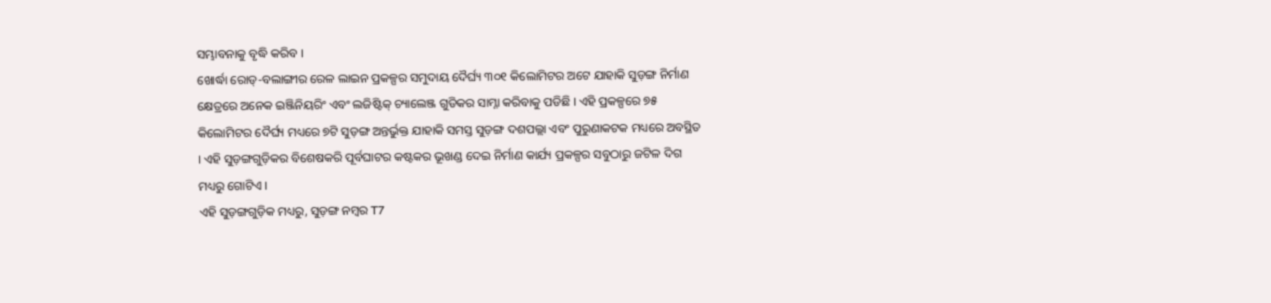ସମ୍ଭାବନାକୁ ବୃଦ୍ଧି କରିବ ।
ଖୋର୍ଦ୍ଧା ରୋଡ୍-ବଲାଙ୍ଗୀର ରେଳ ଲାଇନ ପ୍ରକଳ୍ପର ସମୁଦାୟ ଦୈର୍ଘ୍ୟ ୩୦୧ କିଲୋମିଟର ଅଟେ ଯାହାକି ସୁଡ଼ଙ୍ଗ ନିର୍ମାଣ କ୍ଷେତ୍ରରେ ଅନେକ ଇଞ୍ଜିନିୟରିଂ ଏବଂ ଲଜିଷ୍ଟିକ୍ ଚ୍ୟାଲେଞ୍ଜ ଗୁଡିକର ସାମ୍ନା କରିବାକୁ ପଡିଛି । ଏହି ପ୍ରକଳ୍ପରେ ୭୫ କିଲୋମିଟର ଦୈର୍ଘ୍ୟ ମଧ୍ୟରେ ୭ଟି ସୁଡ଼ଙ୍ଗ ଅନ୍ତର୍ଭୁକ୍ତ ଯାହାକି ସମସ୍ତ ସୁଡ଼ଙ୍ଗ ଦଶପଲ୍ଲା ଏବଂ ପୁରୁଣାକଟକ ମଧ୍ୟରେ ଅବସ୍ଥିତ । ଏହି ସୁଡ଼ଙ୍ଗଗୁଡ଼ିକର ବିଶେଷକରି ପୂର୍ବଘାଟର କଷ୍ଟକର ଭୂଖଣ୍ଡ ଦେଇ ନିର୍ମାଣ କାର୍ଯ୍ୟ ପ୍ରକଳ୍ପର ସବୁଠାରୁ ଜଟିଳ ଦିଗ ମଧ୍ୟରୁ ଗୋଟିଏ ।
ଏହି ସୁଡ଼ଙ୍ଗଗୁଡ଼ିକ ମଧ୍ୟରୁ, ସୁଡ଼ଙ୍ଗ ନମ୍ବର T7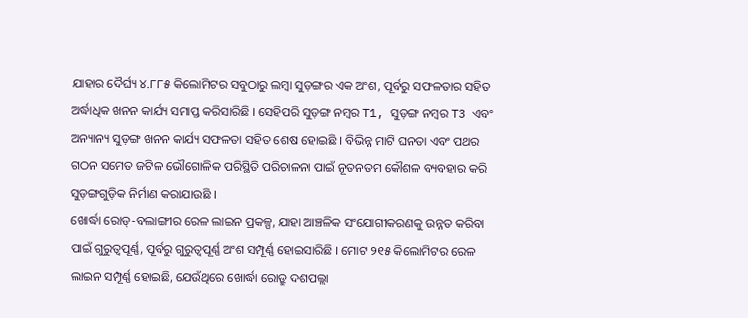ଯାହାର ଦୈର୍ଘ୍ୟ ୪.୮୮୫ କିଲୋମିଟର ସବୁଠାରୁ ଲମ୍ବା ସୁଡ଼ଙ୍ଗର ଏକ ଅଂଶ, ପୂର୍ବରୁ ସଫଳତାର ସହିତ ଅର୍ଦ୍ଧାଧିକ ଖନନ କାର୍ଯ୍ୟ ସମାପ୍ତ କରିସାରିଛି । ସେହିପରି ସୁଡ଼ଙ୍ଗ ନମ୍ବର T1, ସୁଡ଼ଙ୍ଗ ନମ୍ବର T3 ଏବଂ ଅନ୍ୟାନ୍ୟ ସୁଡ଼ଙ୍ଗ ଖନନ କାର୍ଯ୍ୟ ସଫଳତା ସହିତ ଶେଷ ହୋଇଛି । ବିଭିନ୍ନ ମାଟି ଘନତା ଏବଂ ପଥର ଗଠନ ସମେତ ଜଟିଳ ଭୌଗୋଳିକ ପରିସ୍ଥିତି ପରିଚାଳନା ପାଇଁ ନୂତନତମ କୌଶଳ ବ୍ୟବହାର କରି ସୁଡ଼ଙ୍ଗଗୁଡ଼ିକ ନିର୍ମାଣ କରାଯାଉଛି ।
ଖୋର୍ଦ୍ଧା ରୋଡ୍-ବଲାଙ୍ଗୀର ରେଳ ଲାଇନ ପ୍ରକଳ୍ପ, ଯାହା ଆଞ୍ଚଳିକ ସଂଯୋଗୀକରଣକୁ ଉନ୍ନତ କରିବା ପାଇଁ ଗୁରୁତ୍ୱପୂର୍ଣ୍ଣ, ପୂର୍ବରୁ ଗୁରୁତ୍ୱପୂର୍ଣ୍ଣ ଅଂଶ ସମ୍ପୂର୍ଣ୍ଣ ହୋଇସାରିଛି । ମୋଟ ୨୧୫ କିଲୋମିଟର ରେଳ ଲାଇନ ସମ୍ପୂର୍ଣ୍ଣ ହୋଇଛି, ଯେଉଁଥିରେ ଖୋର୍ଦ୍ଧା ରୋଡ୍ରୁ ଦଶପଲ୍ଲା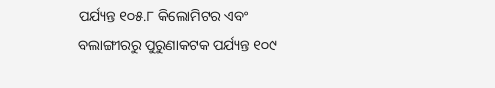ପର୍ଯ୍ୟନ୍ତ ୧୦୫.୮ କିଲୋମିଟର ଏବଂ ବଲାଙ୍ଗୀରରୁ ପୁରୁଣାକଟକ ପର୍ଯ୍ୟନ୍ତ ୧୦୯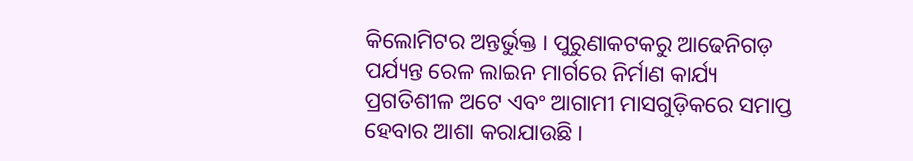କିଲୋମିଟର ଅନ୍ତର୍ଭୁକ୍ତ । ପୁରୁଣାକଟକରୁ ଆଢେନିଗଡ଼ ପର୍ଯ୍ୟନ୍ତ ରେଳ ଲାଇନ ମାର୍ଗରେ ନିର୍ମାଣ କାର୍ଯ୍ୟ ପ୍ରଗତିଶୀଳ ଅଟେ ଏବଂ ଆଗାମୀ ମାସଗୁଡ଼ିକରେ ସମାପ୍ତ ହେବାର ଆଶା କରାଯାଉଛି ।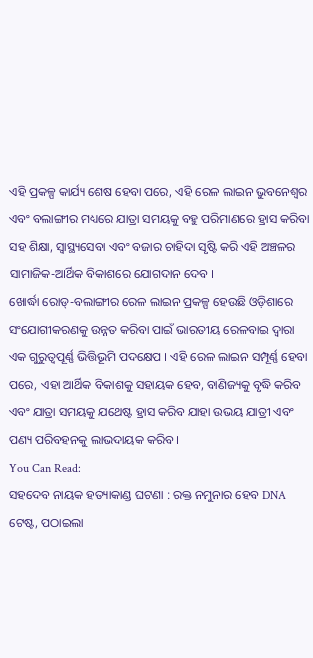ଏହି ପ୍ରକଳ୍ପ କାର୍ଯ୍ୟ ଶେଷ ହେବା ପରେ, ଏହି ରେଳ ଲାଇନ ଭୁବନେଶ୍ୱର ଏବଂ ବଲାଙ୍ଗୀର ମଧ୍ୟରେ ଯାତ୍ରା ସମୟକୁ ବହୁ ପରିମାଣରେ ହ୍ରାସ କରିବା ସହ ଶିକ୍ଷା, ସ୍ୱାସ୍ଥ୍ୟସେବା ଏବଂ ବଜାର ଚାହିଦା ସୃଷ୍ଟି କରି ଏହି ଅଞ୍ଚଳର ସାମାଜିକ-ଆର୍ଥିକ ବିକାଶରେ ଯୋଗଦାନ ଦେବ ।
ଖୋର୍ଦ୍ଧା ରୋଡ୍-ବଲାଙ୍ଗୀର ରେଳ ଲାଇନ ପ୍ରକଳ୍ପ ହେଉଛି ଓଡ଼ିଶାରେ ସଂଯୋଗୀକରଣକୁ ଉନ୍ନତ କରିବା ପାଇଁ ଭାରତୀୟ ରେଳବାଇ ଦ୍ୱାରା ଏକ ଗୁରୁତ୍ୱପୂର୍ଣ୍ଣ ଭିତ୍ତିଭୂମି ପଦକ୍ଷେପ । ଏହି ରେଳ ଲାଇନ ସମ୍ପୂର୍ଣ୍ଣ ହେବା ପରେ, ଏହା ଆର୍ଥିକ ବିକାଶକୁ ସହାୟକ ହେବ, ବାଣିଜ୍ୟକୁ ବୃଦ୍ଧି କରିବ ଏବଂ ଯାତ୍ରା ସମୟକୁ ଯଥେଷ୍ଟ ହ୍ରାସ କରିବ ଯାହା ଉଭୟ ଯାତ୍ରୀ ଏବଂ ପଣ୍ୟ ପରିବହନକୁ ଲାଭଦାୟକ କରିବ ।
You Can Read:
ସହଦେବ ନାୟକ ହତ୍ୟାକାଣ୍ଡ ଘଟଣା : ରକ୍ତ ନମୁନାର ହେବ DNA ଟେଷ୍ଟ, ପଠାଇଲା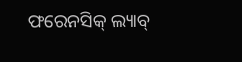ଫରେନସିକ୍ ଲ୍ୟାବ୍